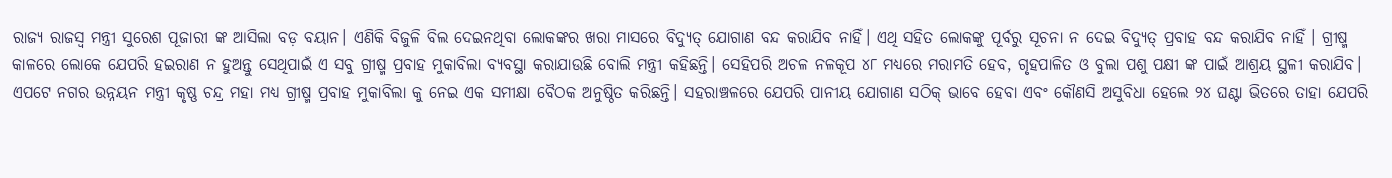ରାଜ୍ୟ ରାଜସ୍ବ ମନ୍ତ୍ରୀ ସୁରେଶ ପୂଜାରୀ ଙ୍କ ଆସିଲା ବଡ଼ ବୟାନ। ଏଣିକି ବିଜୁଳି ବିଲ ଦେଇନଥିବା ଲୋକଙ୍କର ଖରା ମାସରେ ବିଦ୍ୟୁତ୍ ଯୋଗାଣ ବନ୍ଦ କରାଯିବ ନାହିଁ। ଏଥି ସହିତ ଲୋକଙ୍କୁ ପୂର୍ବରୁ ସୂଚନା ନ ଦେଇ ବିଦ୍ୟୁତ୍ ପ୍ରବାହ ବନ୍ଦ କରାଯିବ ନାହିଁ । ଗ୍ରୀଷ୍ମ କାଳରେ ଲୋକେ ଯେପରି ହଇରାଣ ନ ହୁଅନ୍ତୁ ସେଥିପାଇଁ ଏ ସବୁ ଗ୍ରୀଷ୍ମ ପ୍ରବାହ ମୁକାବିଲା ବ୍ୟବସ୍ଥା କରାଯାଉଛି ବୋଲି ମନ୍ତ୍ରୀ କହିଛନ୍ତି। ସେହିପରି ଅଚଳ ନଳକୂପ ୪୮ ମଧ୍ୟରେ ମରାମତି ହେବ, ଗୃହପାଳିତ ଓ ବୁଲା ପଶୁ ପକ୍ଷୀ ଙ୍କ ପାଇଁ ଆଶ୍ରୟ ସ୍ଥଳୀ କରାଯିବ। ଏପଟେ ନଗର ଉନ୍ନୟନ ମନ୍ତ୍ରୀ କୃଷ୍ଣ ଚନ୍ଦ୍ର ମହା ମଧ୍ୟ ଗ୍ରୀଷ୍ମ ପ୍ରବାହ ମୁକାବିଲା କୁ ନେଇ ଏକ ସମୀକ୍ଷା ବୈଠକ ଅନୁଷ୍ଠିତ କରିଛନ୍ତି। ସହରାଞ୍ଚଳରେ ଯେପରି ପାନୀୟ ଯୋଗାଣ ସଠିକ୍ ଭାବେ ହେବା ଏବଂ କୌଣସି ଅସୁବିଧା ହେଲେ ୨୪ ଘଣ୍ଟା ଭିତରେ ତାହା ଯେପରି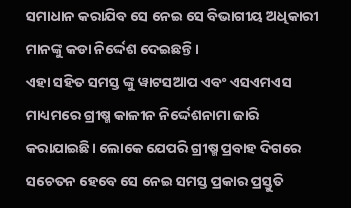ସମାଧାନ କରାଯିବ ସେ ନେଇ ସେ ବିଭାଗୀୟ ଅଧିକାରୀ ମାନଙ୍କୁ କଡା ନିର୍ଦ୍ଦେଶ ଦେଇଛନ୍ତି।
ଏହା ସହିତ ସମସ୍ତ ଙ୍କୁ ୱାଟସଆପ ଏବଂ ଏସଏମଏସ ମାଧ୍ୟମରେ ଗ୍ରୀଷ୍ମ କାଳୀନ ନିର୍ଦ୍ଦେଶନାମା ଜାରି କରାଯାଇଛି। ଲୋକେ ଯେପରି ଗ୍ରୀଷ୍ମ ପ୍ରବାହ ଦିଗରେ ସଚେତନ ହେବେ ସେ ନେଇ ସମସ୍ତ ପ୍ରକାର ପ୍ରସ୍ତୁତି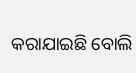କରାଯାଇଛି ବୋଲି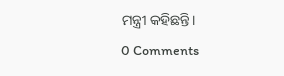ମନ୍ତ୍ରୀ କହିଛନ୍ତି।
0 Comments